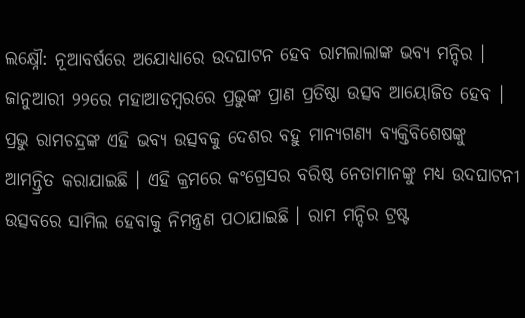ଲକ୍ଷ୍ନୌ: ନୂଆବର୍ଷରେ ଅଯୋଧ୍ୟାରେ ଉଦଘାଟନ ହେବ ରାମଲାଲାଙ୍କ ଭବ୍ୟ ମନ୍ଦିର । ଜାନୁଆରୀ ୨୨ରେ ମହାଆଡମ୍ବରରେ ପ୍ରଭୁଙ୍କ ପ୍ରାଣ ପ୍ରତିଷ୍ଠା ଉତ୍ସବ ଆୟୋଜିତ ହେବ । ପ୍ରଭୁ ରାମଚନ୍ଦ୍ରଙ୍କ ଏହି ଭବ୍ୟ ଉତ୍ସବକୁ ଦେଶର ବହୁ ମାନ୍ୟଗଣ୍ୟ ବ୍ୟକ୍ତିବିଶେଷଙ୍କୁ ଆମନ୍ତ୍ରିତ କରାଯାଇଛି । ଏହି କ୍ରମରେ କଂଗ୍ରେସର ବରିଷ୍ଠ ନେତାମାନଙ୍କୁ ମଧ୍ୟ ଉଦଘାଟନୀ ଉତ୍ସବରେ ସାମିଲ ହେବାକୁ ନିମନ୍ତ୍ରଣ ପଠାଯାଇଛି । ରାମ ମନ୍ଦିର ଟ୍ରଷ୍ଟ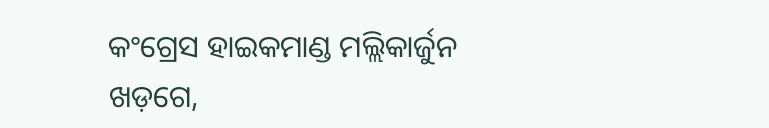କଂଗ୍ରେସ ହାଇକମାଣ୍ଡ ମଲ୍ଲିକାର୍ଜୁନ ଖଡ଼ଗେ,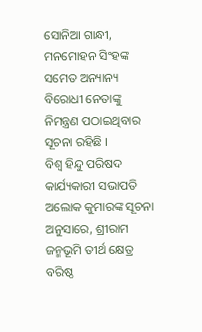ସୋନିଆ ଗାନ୍ଧୀ, ମନମୋହନ ସିଂହଙ୍କ ସମେତ ଅନ୍ୟାନ୍ୟ ବିରୋଧୀ ନେତାଙ୍କୁ ନିମନ୍ତ୍ରଣ ପଠାଇଥିବାର ସୂଚନା ରହିଛି ।
ବିଶ୍ୱ ହିନ୍ଦୁ ପରିଷଦ କାର୍ଯ୍ୟକାରୀ ସଭାପତି ଅଲୋକ କୁମାରଙ୍କ ସୂଚନା ଅନୁସାରେ, ଶ୍ରୀରାମ ଜନ୍ମଭୂମି ତୀର୍ଥ କ୍ଷେତ୍ର ବରିଷ୍ଠ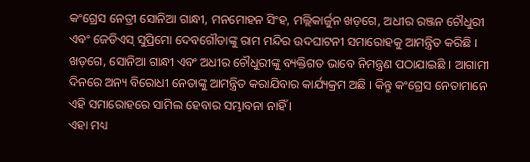କଂଗ୍ରେସ ନେତ୍ରୀ ସୋନିଆ ଗାନ୍ଧୀ, ମନମୋହନ ସିଂହ, ମଲ୍ଲିକାର୍ଜୁନ ଖଡ଼ଗେ, ଅଧୀର ରଞ୍ଜନ ଚୌଧୁରୀ ଏବଂ ଜେଡିଏସ୍ ସୁପ୍ରିମୋ ଦେବଗୌଡାଙ୍କୁ ରାମ ମନ୍ଦିର ଉଦଘାଟନୀ ସମାରୋହକୁ ଆମନ୍ତ୍ରିତ କରିଛି । ଖଡ଼ଗେ, ସୋନିଆ ଗାନ୍ଧୀ ଏବଂ ଅଧୀର ଚୌଧୁରୀଙ୍କୁ ବ୍ୟକ୍ତିଗତ ଭାବେ ନିମନ୍ତ୍ରଣ ପଠାଯାଇଛି । ଆଗାମୀ ଦିନରେ ଅନ୍ୟ ବିରୋଧୀ ନେତାଙ୍କୁ ଆମନ୍ତ୍ରିତ କରାଯିବାର କାର୍ଯ୍ୟକ୍ରମ ଅଛି । କିନ୍ତୁ କଂଗ୍ରେସ ନେତାମାନେ ଏହି ସମାରୋହରେ ସାମିଲ ହେବାର ସମ୍ଭାବନା ନାହିଁ ।
ଏହା ମଧ୍ୟ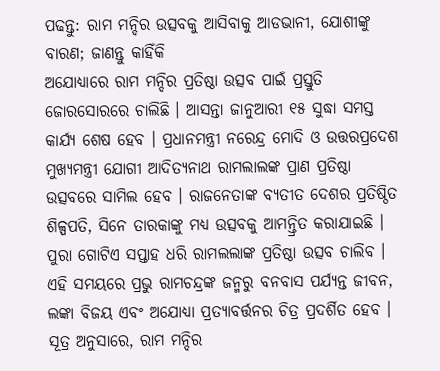ପଢନ୍ତୁ: ରାମ ମନ୍ଦିର ଉତ୍ସବକୁ ଆସିବାକୁ ଆଡଭାନୀ, ଯୋଶୀଙ୍କୁ ବାରଣ; ଜାଣନ୍ତୁ କାହିଁକି
ଅଯୋଧ୍ୟାରେ ରାମ ମନ୍ଦିର ପ୍ରତିଷ୍ଠା ଉତ୍ସବ ପାଇଁ ପ୍ରସ୍ତୁତି ଜୋରସୋରରେ ଚାଲିଛି । ଆସନ୍ତା ଜାନୁଆରୀ ୧୫ ସୁଦ୍ଧା ସମସ୍ତ କାର୍ଯ୍ୟ ଶେଷ ହେବ । ପ୍ରଧାନମନ୍ତ୍ରୀ ନରେନ୍ଦ୍ର ମୋଦି ଓ ଉତ୍ତରପ୍ରଦେଶ ମୁଖ୍ୟମନ୍ତ୍ରୀ ଯୋଗୀ ଆଦିତ୍ୟନାଥ ରାମଲାଲଙ୍କ ପ୍ରାଣ ପ୍ରତିଷ୍ଠା ଉତ୍ସବରେ ସାମିଲ ହେବ । ରାଜନେତାଙ୍କ ବ୍ୟତୀତ ଦେଶର ପ୍ରତିଷ୍ଠିତ ଶିଳ୍ପପତି, ସିନେ ତାରକାଙ୍କୁ ମଧ୍ୟ ଉତ୍ସବକୁ ଆମନ୍ତ୍ରିତ କରାଯାଇଛି । ପୁରା ଗୋଟିଏ ସପ୍ତାହ ଧରି ରାମଲଲାଙ୍କ ପ୍ରତିଷ୍ଠା ଉତ୍ସବ ଚାଲିବ । ଏହି ସମୟରେ ପ୍ରଭୁ ରାମଚନ୍ଦ୍ରଙ୍କ ଜନ୍ମରୁ ବନବାସ ପର୍ଯ୍ୟନ୍ତ ଜୀବନ, ଲଙ୍କା ବିଜୟ ଏବଂ ଅଯୋଧ୍ୟା ପ୍ରତ୍ୟାବର୍ତ୍ତନର ଚିତ୍ର ପ୍ରଦର୍ଶିତ ହେବ ।
ସୂତ୍ର ଅନୁସାରେ, ରାମ ମନ୍ଦିର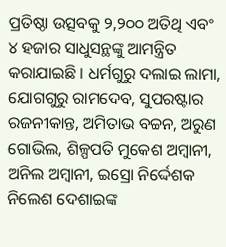ପ୍ରତିଷ୍ଠା ଉତ୍ସବକୁ ୨,୨୦୦ ଅତିଥି ଏବଂ ୪ ହଜାର ସାଧୁସନ୍ଥଙ୍କୁ ଆମନ୍ତ୍ରିତ କରାଯାଇଛି । ଧର୍ମଗୁରୁ ଦଲାଇ ଲାମା, ଯୋଗଗୁରୁ ରାମଦେବ, ସୁପରଷ୍ଟାର ରଜନୀକାନ୍ତ, ଅମିତାଭ ବଚ୍ଚନ, ଅରୁଣ ଗୋଭିଲ, ଶିଳ୍ପପତି ମୁକେଶ ଅମ୍ବାନୀ, ଅନିଲ ଅମ୍ବାନୀ, ଇସ୍ରୋ ନିର୍ଦ୍ଦେଶକ ନିଲେଶ ଦେଶାଇଙ୍କ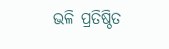ଭଳି ପ୍ରତିଷ୍ଠିତ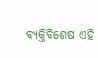ବ୍ୟକ୍ତିବିଶେଷ ଏହି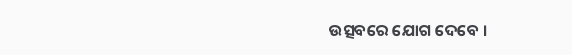ଉତ୍ସବରେ ଯୋଗ ଦେବେ ।